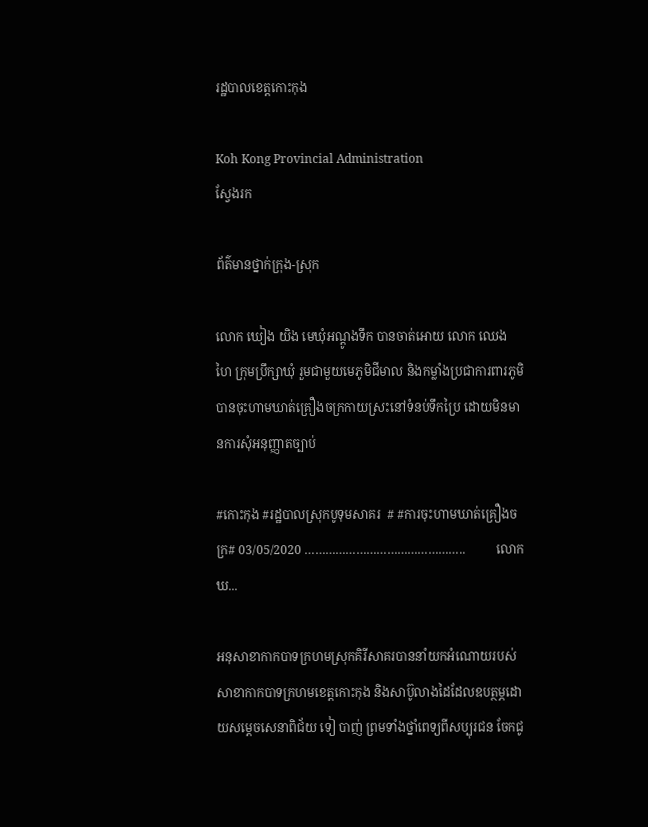រដ្ឋបាលខេត្តកោះកុង

Koh Kong Provincial Administration
ស្វែងរក

ព័ត៌មានថ្នាក់ក្រុង-ស្រុក

លោក ឃៀង យិង មេឃុំអណ្តូងទឹក បានចាត់អោយ លោក ឈេង ហៃ ក្រុមប្រឹក្សាឃុំ រួមជាមួយមេភូមិជីមាល និងកម្លាំងប្រជាការពារភូមិ បានចុះហាមឃាត់គ្រឿងចក្រកាយស្រះនៅទំនប់ទឹកប្រៃ ដោយមិនមានការសុំអនុញ្ញាតច្បាប់

#កោះកុង #រដ្ឋបាលស្រុកបូទុមសាគរ  # #ការចុះហាមឃាត់គ្រឿងចក្រ# 03/05/2020 ………………………………………..          លោក ឃ...

អនុសាខាកាកបាទក្រហមស្រុកគិរីសាគរបាននាំយកអំណោយរបស់ សាខាកាកបាទក្រហមខេត្តកោះកុង និងសាប៊ូលាងដៃដែលឧបត្ថម្ភដោយសម្តេចសេនាពិជ័យ ទៀ បាញ់ ព្រមទាំងថ្នាំពេទ្យពីសប្បុរជន ចែកជូ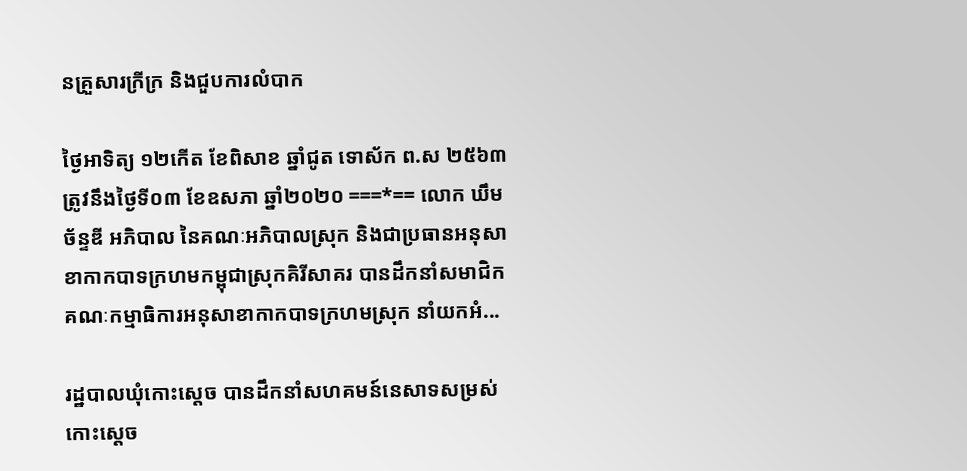នគ្រួសារក្រីក្រ និងជួបការលំបាក

ថ្ងៃអាទិត្យ ១២កើត ខែពិសាខ ឆ្នាំជូត ទោស័ក ព.ស ២៥៦៣ ត្រូវនឹងថ្ងៃទី០៣ ខែឧសភា ឆ្នាំ២០២០ ===*== លោក ឃឹម ច័ន្ទឌី អភិបាល នៃគណៈអភិបាលស្រុក និងជាប្រធានអនុសាខាកាកបាទក្រហមកម្ពុជាស្រុកគិរីសាគរ បានដឹកនាំសមាជិកគណៈកម្មាធិការអនុសាខាកាកបាទក្រហមស្រុក នាំយកអំ...

រដ្ឋបាលឃុំកោះស្ដេច បានដឹកនាំសហគមន៍នេសាទសម្រស់កោះស្ដេច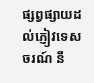ផ្សព្វផ្សាយដល់ភ្ញៀវទេសចរណ៍ នឹ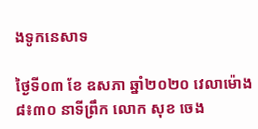ងទូកនេសាទ

ថ្ងៃទី០៣ ខែ ឧសភា ឆ្នាំ២០២០ វេលាម៉ោង៨៖៣០ នាទីព្រឹក លោក សុខ ចេង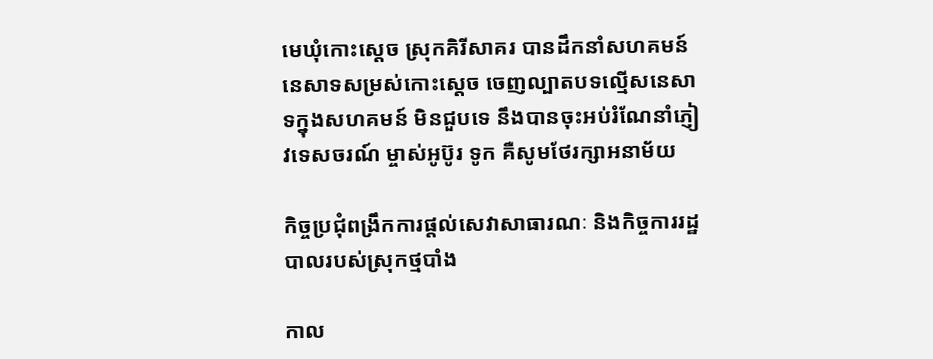មេឃុំកោះស្ដេច ស្រុកគិរីសាគរ បានដឹកនាំសហគមន៍នេសាទសម្រស់កោះស្ដេច ចេញល្បាតបទល្មើសនេសាទក្នុងសហគមន៍ មិនជួបទេ នឹងបានចុះអប់រំណែនាំភ្ញៀវទេសចរណ៍ ម្ចាស់អូប៊ូរ ទូក គឺសូមថែរក្សាអនាម័យ

កិច្ចប្រជុំពង្រឹកការផ្តល់សេវាសាធារណៈ និងកិច្ចការរដ្ឋបាលរបស់ស្រុកថ្មបាំង

កាល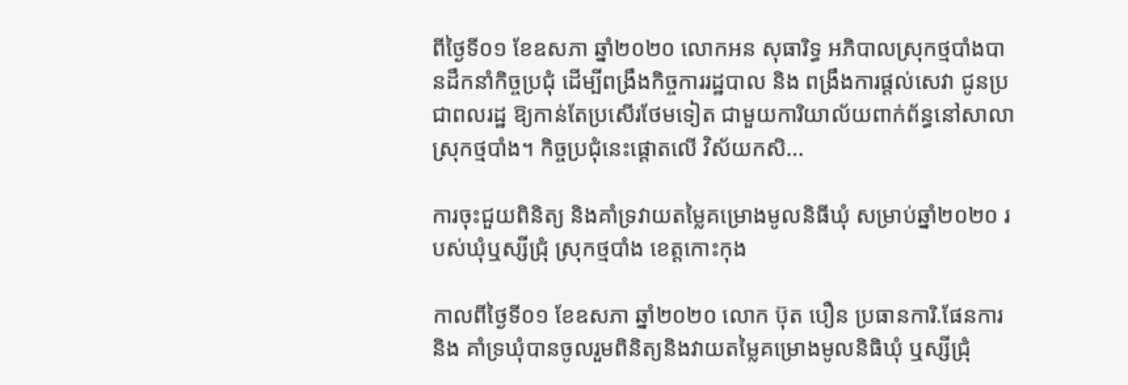ពីថ្ងៃទី០១ ខែឧសភា ឆ្នាំ២០២០ លោកអន សុធារិទ្ធ អភិបាលស្រុកថ្មបាំងបានដឹកនាំកិច្ចប្រជុំ ដើម្បីពង្រឹងកិច្ចការរដ្ឋបាល និង ពង្រឹងការផ្ដល់សេវា ជូនប្រជាពលរដ្ឋ ឱ្យកាន់តែប្រសើរថែមទៀត ជាមួយការិយាល័យពាក់ព័ន្ធនៅសាលាស្រុកថ្មបាំង។ កិច្ចប្រជុំនេះផ្តោតលើ វិស័យកសិ...

ការចុះជួយពិនិត្យ និងគាំទ្រវាយតម្លៃគម្រោងមូលនិធីឃុំ សម្រាប់ឆ្នាំ២០២០ របស់ឃុំឬស្សីជ្រុំ ស្រុកថ្មបាំង ខេត្តកោះកុង

កាលពីថ្ងៃទី០១ ខែឧសភា ឆ្នាំ២០២០ លោក ប៊ុត បឿន ប្រធានការិ.ផែនការ និង គាំទ្រឃុំបានចូលរួមពិនិត្យនិងវាយតម្លៃគម្រោងមូលនិធិឃុំ ឬស្សីជ្រុំ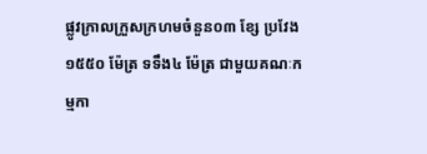ផ្លូវក្រាលក្រួសក្រហមចំនួន០៣ ខ្សែ ប្រវែង១៥៥០ ម៉ែត្រ ទទឹង៤ ម៉ែត្រ ជាមួយគណៈកម្មកា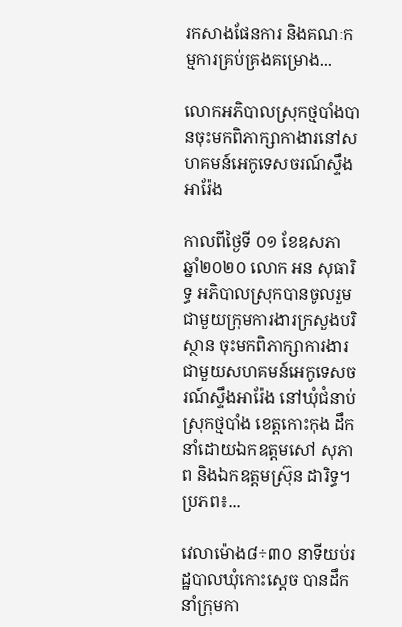រកសាងផែនការ និងគណៈកម្មការគ្រប់គ្រងគម្រោង...

លោកអភិបាលស្រុកថ្មបាំងបានចុះមកពិភាក្សាកាងារនៅសហគមន៍អេកូទេសចរណ៍ស្ទឹងអារ៉ែង

កាលពីថ្ងៃទី ០១ ខែឧសភា ឆ្នាំ២០២០ លោក អន សុធារិទ្ធ អភិបាលស្រុកបានចូលរួមជាមួយក្រុមការងារក្រសួងបរិស្ថាន ចុះមកពិភាក្សាការងារជាមួយសហគមន៍អេកូទេសចរណ៍ស្ទឹងអារ៉ែង នៅឃុំជំនាប់ ស្រុកថ្មបាំង ខេត្តកោះកុង ដឹកនាំដោយឯកឧត្តមសៅ សុភាព និងឯកឧត្តមស៊្រុន ដារិទ្ធ។ ប្រភព៖...

វេលាម៉ោង៨÷៣០ នាទីយប់រដ្ឋបាលឃុំកោះស្ដេច បានដឹកនាំក្រុមកា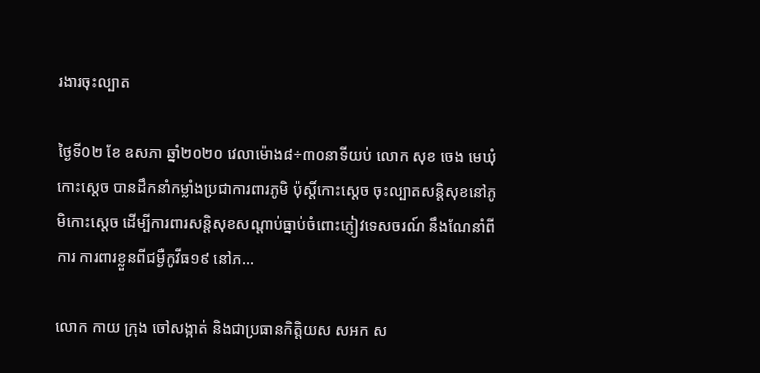រងារចុះល្បាត

ថ្ងៃទី0២ ខែ ឧសភា ឆ្នាំ២០២០ វេលាម៉ោង៨÷៣០នាទីយប់ លោក សុខ ចេង មេឃុំកោះស្ដេច បានដឹកនាំកម្លាំងប្រជាការពារភូមិ ប៉ុស្ដិ៍កោះស្ដេច ចុះល្បាតសន្ដិសុខនៅភូមិកោះស្ដេច ដើម្បីការពារសន្ដិសុខសណ្ដាប់ធ្នាប់ចំពោះភ្ញៀវទេសចរណ៍ នឹងណែនាំពីការ ការពារខ្លួនពីជម្ងឺកូវីធ១៩ នៅភ...

លោក កាយ ក្រុង ចៅសង្កាត់ និងជាប្រធានកិត្តិយស សអក ស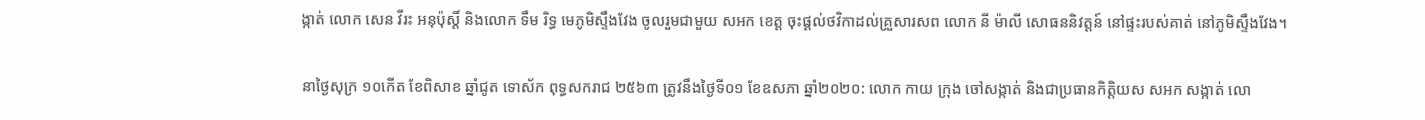ង្កាត់ លោក សេន វីរះ អនុប៉ុស្តិ៍ និងលោក ទឹម រិទ្ធ មេភូមិស្ទឹងវែង ចូលរួមជាមួយ សអក ខេត្ត ចុះផ្តល់ថវិកាដល់គ្រួសារសព លោក នី ម៉ាលី សោធននិវត្តន៍ នៅផ្ទះរបស់គាត់ នៅភូមិស្ទឹងវែង។

នាថ្ងៃសុក្រ ១០កើត ខែពិសាខ ឆ្នាំជូត ទោស័ក ពុទ្ធសករាជ ២៥៦៣ ត្រូវនឹងថ្ងៃទី០១ ខែឧសភា ឆ្នាំ២០២០: លោក កាយ ក្រុង ចៅសង្កាត់ និងជាប្រធានកិត្តិយស សអក សង្កាត់ លោ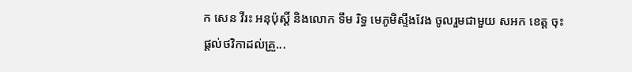ក សេន វីរះ អនុប៉ុស្តិ៍ និងលោក ទឹម រិទ្ធ មេភូមិស្ទឹងវែង ចូលរួមជាមួយ សអក ខេត្ត ចុះផ្តល់ថវិកាដល់គ្រួ...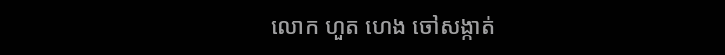លោក ហួត ហេង ចៅសង្កាត់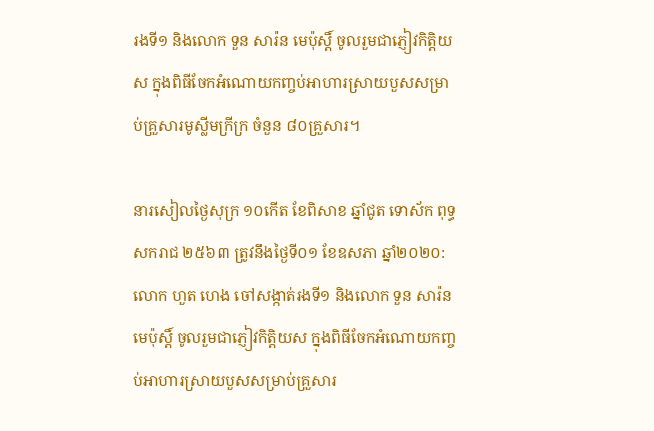រងទី១ និងលោក ទួន សារ៉ន មេប៉ុស្តិ៍ ចូលរួមជាភ្ញៀវកិត្តិយស ក្នុងពិធីចែកអំណោយកញ្ចប់អាហារស្រាយបួសសម្រាប់គ្រួសារមូស្លីមក្រីក្រ ចំនួន ៨០គ្រួសារ។

នារសៀលថ្ងៃសុក្រ ១០កើត ខែពិសាខ ឆ្នាំជូត ទោស័ក ពុទ្ធសករាជ ២៥៦៣ ត្រូវនឹងថ្ងៃទី០១ ខែឧសភា ឆ្នាំ២០២០:លោក ហួត ហេង ចៅសង្កាត់រងទី១ និងលោក ទួន សារ៉ន មេប៉ុស្តិ៍ ចូលរួមជាភ្ញៀវកិត្តិយស ក្នុងពិធីចែកអំណោយកញ្ចប់អាហារស្រាយបួសសម្រាប់គ្រួសារ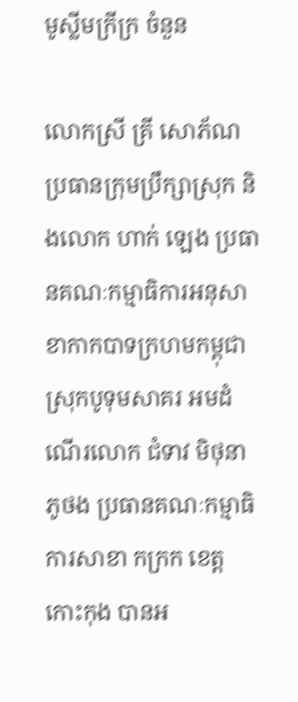មូស្លីមក្រីក្រ ចំនួន

លោកស្រី គ្រី សោភ័ណ ប្រធានក្រុមប្រឹក្សាស្រុក និងលោក ហាក់ ឡេង ប្រធានគណៈកម្មាធិការអនុសាខាកាកបាទក្រហមកម្ពុជាស្រុកបូទុមសាគរ អមដំណើរលោក ជំទាវ មិថុនា ភូថង ប្រធានគណៈកម្មាធិការសាខា កក្រក ខេត្តកោះកុង បានអ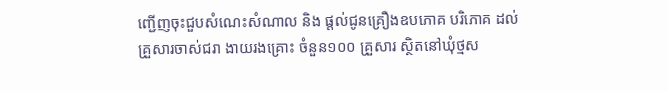ញ្ជើញចុះជួបសំណេះសំណាល និង ផ្តល់ជូនគ្រឿងឧបភោគ បរិភោគ ដល់ គ្រួសារចាស់ជរា ងាយរងគ្រោះ ចំនួន១០០ គ្រួសារ ស្ថិតនៅឃុំថ្មស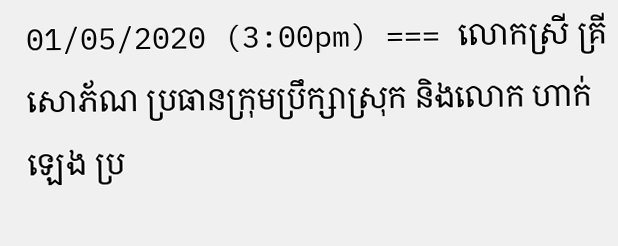01/05/2020 (3:00pm) === លោកស្រី គ្រី សោភ័ណ ប្រធានក្រុមប្រឹក្សាស្រុក និងលោក ហាក់ ឡេង ប្រ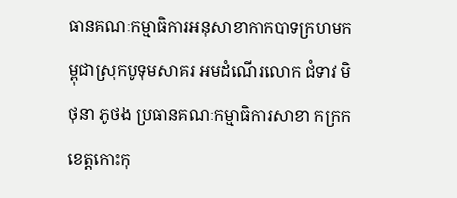ធានគណៈកម្មាធិការអនុសាខាកាកបាទក្រហមកម្ពុជាស្រុកបូទុមសាគរ អមដំណើរលោក ជំទាវ មិថុនា ភូថង ប្រធានគណៈកម្មាធិការសាខា កក្រក ខេត្តកោះកុ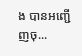ង បានអញ្ជើញចុ...